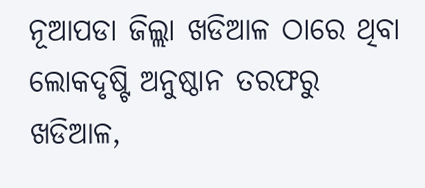ନୂଆପଡା ଜିଲ୍ଲା ଖଡିଆଳ ଠାରେ ଥିବା ଲୋକଦୃଷ୍ଟି ଅନୁଷ୍ଠାନ ତରଫରୁ ଖଡିଆଳ,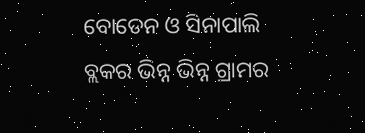ବୋଡେନ ଓ ସିନାପାଲି ବ୍ଲକର ଭିନ୍ନ ଭିନ୍ନ ଗ୍ରାମର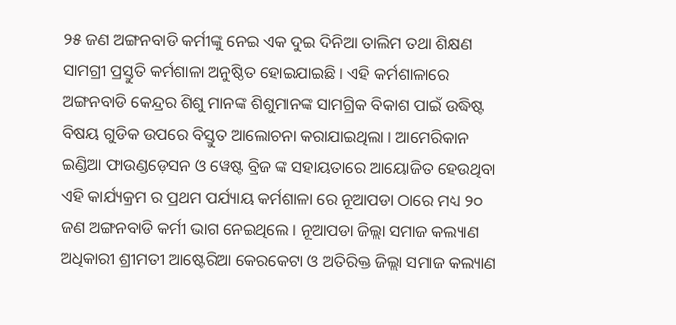୨୫ ଜଣ ଅଙ୍ଗନବାଡି କର୍ମୀଙ୍କୁ ନେଇ ଏକ ଦୁଇ ଦିନିଆ ତାଲିମ ତଥା ଶିକ୍ଷଣ ସାମଗ୍ରୀ ପ୍ରସ୍ତୁତି କର୍ମଶାଳା ଅନୁଷ୍ଠିତ ହୋଇଯାଇଛି । ଏହି କର୍ମଶାଳାରେ ଅଙ୍ଗନବାଡି କେନ୍ଦ୍ରର ଶିଶୁ ମାନଙ୍କ ଶିଶୁମାନଙ୍କ ସାମଗ୍ରିକ ବିକାଶ ପାଇଁ ଉଦ୍ଧିଷ୍ଟ ବିଷୟ ଗୁଡିକ ଉପରେ ବିସ୍ତୁତ ଆଲୋଚନା କରାଯାଇଥିଲା । ଆମେରିକାନ ଇଣ୍ଡିଆ ଫାଉଣ୍ଡଡ଼େସନ ଓ ୱେଷ୍ଟ ବ୍ରିଜ ଙ୍କ ସହାୟତାରେ ଆୟୋଜିତ ହେଉଥିବା ଏହି କାର୍ଯ୍ୟକ୍ରମ ର ପ୍ରଥମ ପର୍ଯ୍ୟାୟ କର୍ମଶାଳା ରେ ନୂଆପଡା ଠାରେ ମଧ୍ୟ ୨୦ ଜଣ ଅଙ୍ଗନବାଡି କର୍ମୀ ଭାଗ ନେଇଥିଲେ । ନୂଆପଡା ଜିଲ୍ଲା ସମାଜ କଲ୍ୟାଣ ଅଧିକାରୀ ଶ୍ରୀମତୀ ଆଷ୍ଟେରିଆ କେରକେଟା ଓ ଅତିରିକ୍ତ ଜିଲ୍ଲା ସମାଜ କଲ୍ୟାଣ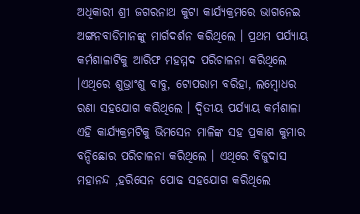ଅଧିକାରୀ ଶ୍ରୀ ଜଗରନାଥ କୁଟା କାର୍ଯ୍ୟକ୍ରମରେ ଭାଗନେଇ ଅଙ୍ଗନବାଡିମାନଙ୍କୁ ମାର୍ଗଦର୍ଶନ କରିଥିଲେ । ପ୍ରଥମ ପର୍ଯ୍ୟାୟ କର୍ମଶାଳାଟିକୁ ଆରିଫ ମହମ୍ମଦ ପରିଚାଳନା କରିଥିଲେ ।ଏଥିରେ ଶୁଭ୍ରାଂଶୁ ବାବୁ, ଟୋପରାମ ବରିହା, ଲମ୍ବୋଧର ରଣା ସହଯୋଗ କରିଥିଲେ । ଦ୍ଵିତୀୟ ପର୍ଯ୍ୟାୟ କର୍ମଶାଳା ଏହି କାର୍ଯ୍ୟକ୍ରମଟିକୁ ଭିମସେନ ମାଳିଙ୍କ ସହ ପ୍ରକାଶ କୁମାର ବନ୍ଦିଛୋର ପରିଚାଳନା କରିଥିଲେ । ଏଥିରେ ବିଜୁଦାସ ମହାନନ୍ଦ ,ହରିସେନ ପୋଢ ସହଯୋଗ କରିଥିଲେ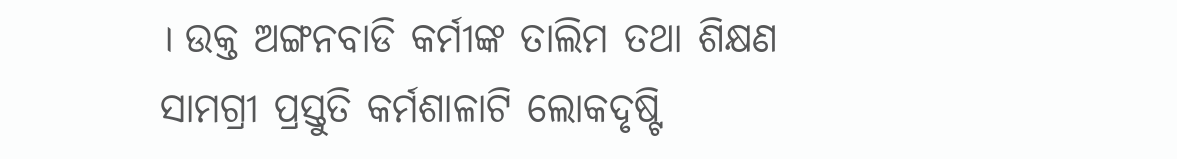। ଉକ୍ତ ଅଙ୍ଗନବାଡି କର୍ମୀଙ୍କ ତାଲିମ ତଥା ଶିକ୍ଷଣ ସାମଗ୍ରୀ ପ୍ରସ୍ତୁତି କର୍ମଶାଳାଟି ଲୋକଦୃଷ୍ଟି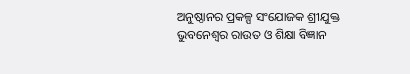ଅନୁଷ୍ଠାନର ପ୍ରକଳ୍ପ ସଂଯୋଜକ ଶ୍ରୀଯୁକ୍ତ ଭୁବନେଶ୍ଵର ରାଉତ ଓ ଶିକ୍ଷା ବିଜ୍ଞାନ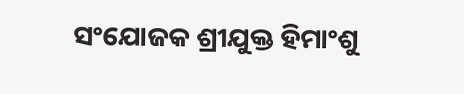ସଂଯୋଜକ ଶ୍ରୀଯୁକ୍ତ ହିମାଂଶୁ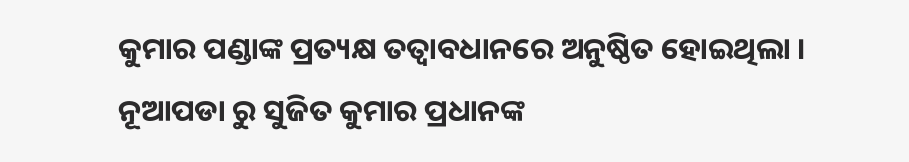କୁମାର ପଣ୍ଡାଙ୍କ ପ୍ରତ୍ୟକ୍ଷ ତତ୍ବାବଧାନରେ ଅନୁଷ୍ଠିତ ହୋଇଥିଲା । ନୂଆପଡା ରୁ ସୁଜିତ କୁମାର ପ୍ରଧାନଙ୍କ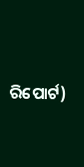ରିପୋର୍ଟ)